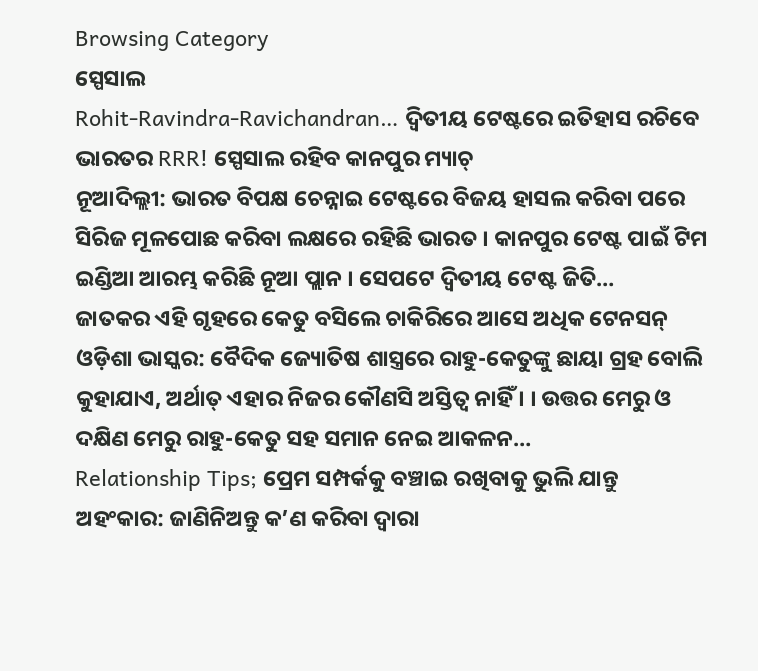Browsing Category
ସ୍ପେସାଲ
Rohit-Ravindra-Ravichandran… ଦ୍ୱିତୀୟ ଟେଷ୍ଟରେ ଇତିହାସ ରଚିବେ ଭାରତର RRR! ସ୍ପେସାଲ ରହିବ କାନପୁର ମ୍ୟାଚ୍
ନୂଆଦିଲ୍ଲୀ: ଭାରତ ବିପକ୍ଷ ଚେନ୍ନାଇ ଟେଷ୍ଟରେ ବିଜୟ ହାସଲ କରିବା ପରେ ସିରିଜ ମୂଳପୋଛ କରିବା ଲକ୍ଷରେ ରହିଛି ଭାରତ । କାନପୁର ଟେଷ୍ଟ ପାଇଁ ଟିମ ଇଣ୍ଡିଆ ଆରମ୍ଭ କରିଛି ନୂଆ ପ୍ଲାନ । ସେପଟେ ଦ୍ୱିତୀୟ ଟେଷ୍ଟ ଜିତି…
ଜାତକର ଏହି ଗୃହରେ କେତୁ ବସିଲେ ଚାକିରିରେ ଆସେ ଅଧିକ ଟେନସନ୍
ଓଡ଼ିଶା ଭାସ୍କର: ବୈଦିକ ଜ୍ୟୋତିଷ ଶାସ୍ତ୍ରରେ ରାହୁ-କେତୁଙ୍କୁ ଛାୟା ଗ୍ରହ ବୋଲି କୁହାଯାଏ, ଅର୍ଥାତ୍ ଏହାର ନିଜର କୌଣସି ଅସ୍ତିତ୍ୱ ନାହିଁ । । ଉତ୍ତର ମେରୁ ଓ ଦକ୍ଷିଣ ମେରୁ ରାହୁ-କେତୁ ସହ ସମାନ ନେଇ ଆକଳନ…
Relationship Tips; ପ୍ରେମ ସମ୍ପର୍କକୁ ବଞ୍ଚାଇ ରଖିବାକୁ ଭୁଲି ଯାନ୍ତୁ ଅହଂକାର: ଜାଣିନିଅନ୍ତୁ କ’ଣ କରିବା ଦ୍ୱାରା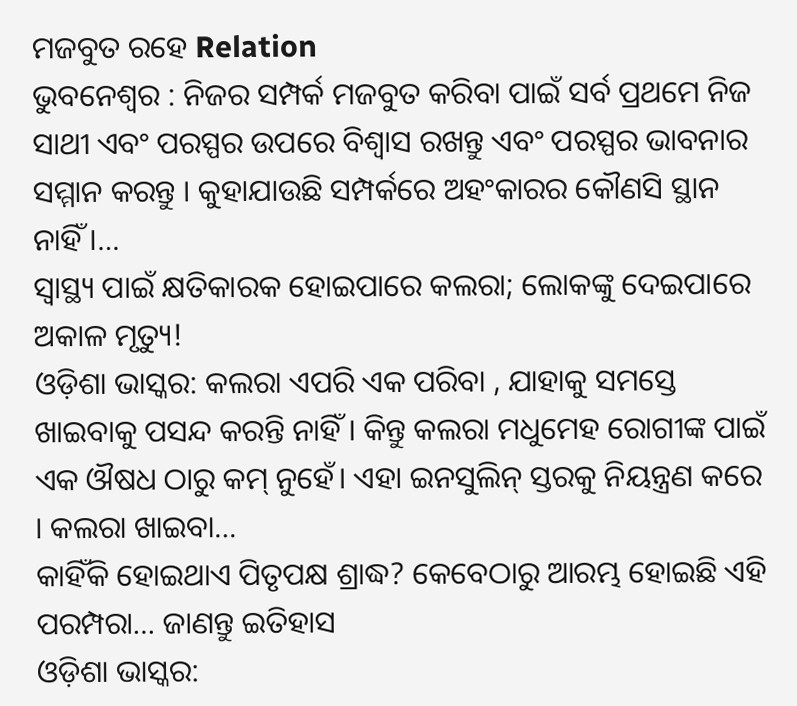ମଜବୁତ ରହେ Relation
ଭୁବନେଶ୍ୱର : ନିଜର ସମ୍ପର୍କ ମଜବୁତ କରିବା ପାଇଁ ସର୍ବ ପ୍ରଥମେ ନିଜ ସାଥୀ ଏବଂ ପରସ୍ପର ଉପରେ ବିଶ୍ୱାସ ରଖନ୍ତୁ ଏବଂ ପରସ୍ପର ଭାବନାର ସମ୍ମାନ କରନ୍ତୁ । କୁହାଯାଉଛି ସମ୍ପର୍କରେ ଅହଂକାରର କୌଣସି ସ୍ଥାନ ନାହିଁ ।…
ସ୍ୱାସ୍ଥ୍ୟ ପାଇଁ କ୍ଷତିକାରକ ହୋଇପାରେ କଲରା; ଲୋକଙ୍କୁ ଦେଇପାରେ ଅକାଳ ମୃତ୍ୟୁ!
ଓଡ଼ିଶା ଭାସ୍କର: କଲରା ଏପରି ଏକ ପରିବା , ଯାହାକୁ ସମସ୍ତେ ଖାଇବାକୁ ପସନ୍ଦ କରନ୍ତି ନାହିଁ । କିନ୍ତୁ କଲରା ମଧୁମେହ ରୋଗୀଙ୍କ ପାଇଁ ଏକ ଔଷଧ ଠାରୁ କମ୍ ନୁହେଁ। ଏହା ଇନସୁଲିନ୍ ସ୍ତରକୁ ନିୟନ୍ତ୍ରଣ କରେ । କଲରା ଖାଇବା…
କାହିଁକି ହୋଇଥାଏ ପିତୃପକ୍ଷ ଶ୍ରାଦ୍ଧ? କେବେଠାରୁ ଆରମ୍ଭ ହୋଇଛି ଏହି ପରମ୍ପରା… ଜାଣନ୍ତୁ ଇତିହାସ
ଓଡ଼ିଶା ଭାସ୍କର: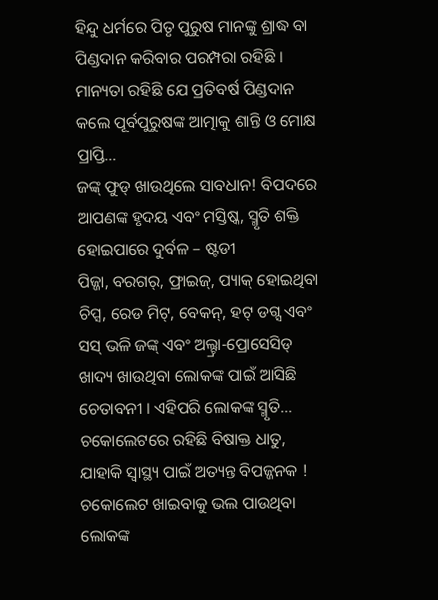ହିନ୍ଦୁ ଧର୍ମରେ ପିତୃ ପୁରୁଷ ମାନଙ୍କୁ ଶ୍ରାଦ୍ଧ ବା ପିଣ୍ଡଦାନ କରିବାର ପରମ୍ପରା ରହିଛି । ମାନ୍ୟତା ରହିଛି ଯେ ପ୍ରତିବର୍ଷ ପିଣ୍ଡଦାନ କଲେ ପୂର୍ବପୁରୁଷଙ୍କ ଆତ୍ମାକୁ ଶାନ୍ତି ଓ ମୋକ୍ଷ ପ୍ରାପ୍ତି…
ଜଙ୍କ୍ ଫୁଡ୍ ଖାଉଥିଲେ ସାବଧାନ! ବିପଦରେ ଆପଣଙ୍କ ହୃଦୟ ଏବଂ ମସ୍ତିଷ୍କ, ସ୍ମୃତି ଶକ୍ତି ହୋଇପାରେ ଦୁର୍ବଳ – ଷ୍ଟଡୀ
ପିଜ୍ଜା, ବରଗର୍, ଫ୍ରାଇଜ୍, ପ୍ୟାକ୍ ହୋଇଥିବା ଚିପ୍ସ, ରେଡ ମିଟ୍, ବେକନ୍, ହଟ୍ ଡଗ୍ସ ଏବଂ ସସ୍ ଭଳି ଜଙ୍କ୍ ଏବଂ ଅଲ୍ଟ୍ରା-ପ୍ରୋସେସିଡ୍ ଖାଦ୍ୟ ଖାଉଥିବା ଲୋକଙ୍କ ପାଇଁ ଆସିଛି ଚେତାବନୀ । ଏହିପରି ଲୋକଙ୍କ ସ୍ମୃତି…
ଚକୋଲେଟରେ ରହିଛି ବିଷାକ୍ତ ଧାତୁ, ଯାହାକି ସ୍ୱାସ୍ଥ୍ୟ ପାଇଁ ଅତ୍ୟନ୍ତ ବିପଜ୍ଜନକ !
ଚକୋଲେଟ ଖାଇବାକୁ ଭଲ ପାଉଥିବା ଲୋକଙ୍କ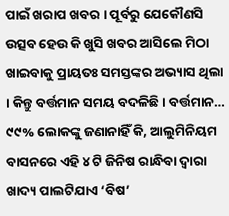ପାଇଁ ଖରାପ ଖବର । ପୂର୍ବରୁ ଯେକୌଣସି ଉତ୍ସବ ହେଉ କି ଖୁସି ଖବର ଆସିଲେ ମିଠା ଖାଇବାକୁ ପ୍ରାୟତଃ ସମସ୍ତଙ୍କର ଅଭ୍ୟାସ ଥିଲା । କିନ୍ତୁ ବର୍ତ୍ତମାନ ସମୟ ବଦଳିଛି । ବର୍ତ୍ତମାନ…
୯୯% ଲୋକଙ୍କୁ ଜଣାନାହିଁ କି, ଆଲୁମିନିୟମ ବାସନରେ ଏହି ୪ ଟି ଜିନିଷ ରାନ୍ଧିବା ଦ୍ୱାରା ଖାଦ୍ୟ ପାଲଟିଯାଏ ‘ବିଷ’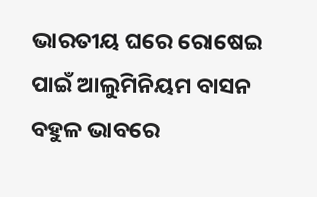ଭାରତୀୟ ଘରେ ରୋଷେଇ ପାଇଁ ଆଲୁମିନିୟମ ବାସନ ବହୁଳ ଭାବରେ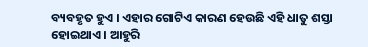ବ୍ୟବହୃତ ହୁଏ । ଏହାର ଗୋଟିଏ କାରଣ ହେଉଛି ଏହି ଧାତୁ ଶସ୍ତା ହୋଇଥାଏ । ଆହୁରି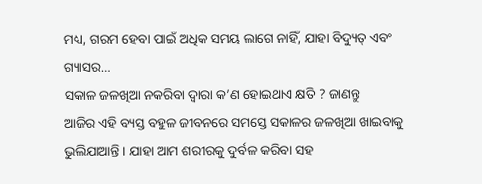ମଧ୍ୟ, ଗରମ ହେବା ପାଇଁ ଅଧିକ ସମୟ ଲାଗେ ନାହିଁ, ଯାହା ବିଦ୍ୟୁତ୍ ଏବଂ ଗ୍ୟାସର…
ସକାଳ ଜଳଖିଆ ନକରିବା ଦ୍ୱାରା କ’ଣ ହୋଇଥାଏ କ୍ଷତି ? ଜାଣନ୍ତୁ
ଆଜିର ଏହି ବ୍ୟସ୍ତ ବହୁଳ ଜୀବନରେ ସମସ୍ତେ ସକାଳର ଜଳଖିଆ ଖାଇବାକୁ ଭୁଲିଯାଆନ୍ତି । ଯାହା ଆମ ଶରୀରକୁ ଦୁର୍ବଳ କରିବା ସହ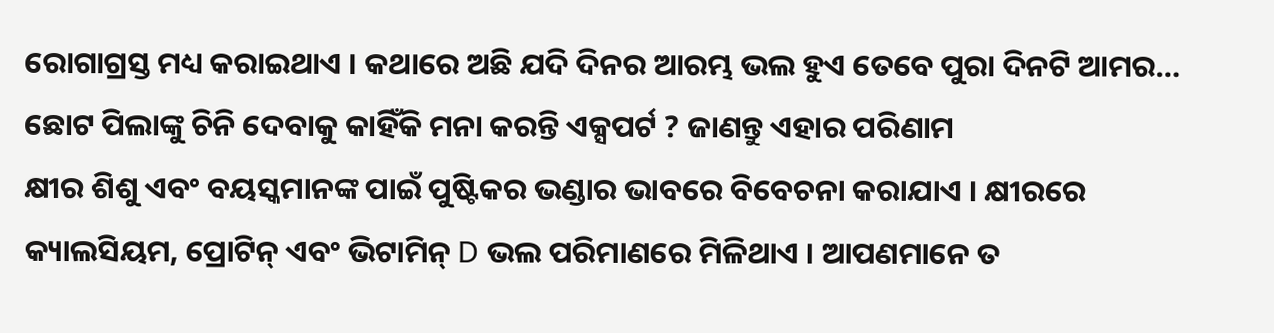ରୋଗାଗ୍ରସ୍ତ ମଧ୍ୟ କରାଇଥାଏ । କଥାରେ ଅଛି ଯଦି ଦିନର ଆରମ୍ଭ ଭଲ ହୁଏ ତେବେ ପୁରା ଦିନଟି ଆମର…
ଛୋଟ ପିଲାଙ୍କୁ ଚିନି ଦେବାକୁ କାହିଁକି ମନା କରନ୍ତି ଏକ୍ସପର୍ଟ ? ଜାଣନ୍ତୁ ଏହାର ପରିଣାମ
କ୍ଷୀର ଶିଶୁ ଏବଂ ବୟସ୍କମାନଙ୍କ ପାଇଁ ପୁଷ୍ଟିକର ଭଣ୍ଡାର ଭାବରେ ବିବେଚନା କରାଯାଏ । କ୍ଷୀରରେ କ୍ୟାଲସିୟମ, ପ୍ରୋଟିନ୍ ଏବଂ ଭିଟାମିନ୍ D ଭଲ ପରିମାଣରେ ମିଳିଥାଏ । ଆପଣମାନେ ତ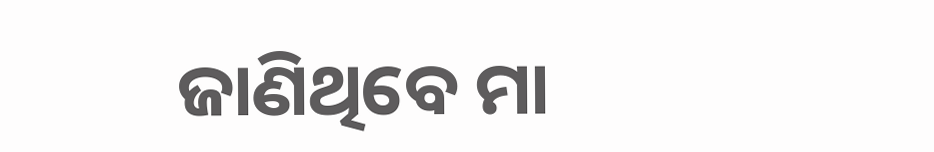ଜାଣିଥିବେ ମା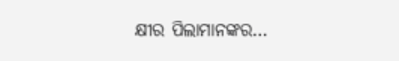କ୍ଷୀର ପିଲାମାନଙ୍କର…